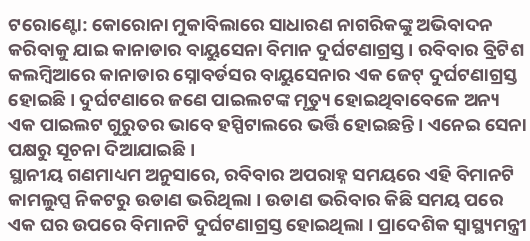ଟରୋଣ୍ଟୋ: କୋରୋନା ମୁକାବିଲାରେ ସାଧାରଣ ନାଗରିକଙ୍କୁ ଅଭିବାଦନ କରିବାକୁ ଯାଇ କାନାଡାର ବାୟୁସେନା ବିମାନ ଦୁର୍ଘଟଣାଗ୍ରସ୍ତ । ରବିବାର ବ୍ରିଟିଶ କଲମ୍ବିଆରେ କାନାଡାର ସ୍ନୋବର୍ଡସର ବାୟୁସେନାର ଏକ ଜେଟ୍ ଦୁର୍ଘଟଣାଗ୍ରସ୍ତ ହୋଇଛି। ଦୁର୍ଘଟଣାରେ ଜଣେ ପାଇଲଟଙ୍କ ମୃତ୍ୟୁ ହୋଇଥିବାବେଳେ ଅନ୍ୟ ଏକ ପାଇଲଟ ଗୁରୁତର ଭାବେ ହସ୍ପିଟାଲରେ ଭର୍ତ୍ତି ହୋଇଛନ୍ତି । ଏନେଇ ସେନା ପକ୍ଷରୁ ସୂଚନା ଦିଆଯାଇଛି ।
ସ୍ଥାନୀୟ ଗଣମାଧ୍ୟମ ଅନୁସାରେ, ରବିବାର ଅପରାହ୍ନ ସମୟରେ ଏହି ବିମାନଟି କାମଲୁପ୍ସ ନିକଟରୁ ଉଡାଣ ଭରିଥିଲା । ଉଡାଣ ଭରିବାର କିଛି ସମୟ ପରେ ଏକ ଘର ଉପରେ ବିମାନଟି ଦୁର୍ଘଟଣାଗ୍ରସ୍ତ ହୋଇଥିଲା । ପ୍ରାଦେଶିକ ସ୍ୱାସ୍ଥ୍ୟମନ୍ତ୍ରୀ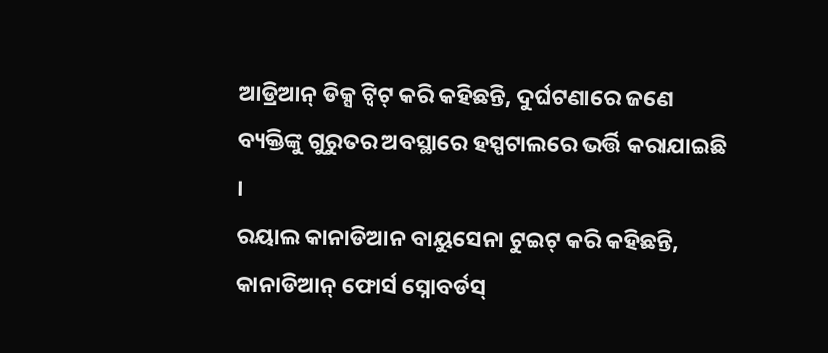ଆଡ୍ରିଆନ୍ ଡିକ୍ସ ଟ୍ୱିଟ୍ କରି କହିଛନ୍ତି, ଦୁର୍ଘଟଣାରେ ଜଣେ ବ୍ୟକ୍ତିଙ୍କୁ ଗୁରୁତର ଅବସ୍ଥାରେ ହସ୍ପଟାଲରେ ଭର୍ତ୍ତି କରାଯାଇଛି ।
ରୟାଲ କାନାଡିଆନ ବାୟୁସେନା ଟୁଇଟ୍ କରି କହିଛନ୍ତି, କାନାଡିଆନ୍ ଫୋର୍ସ ସ୍ନୋବର୍ଡସ୍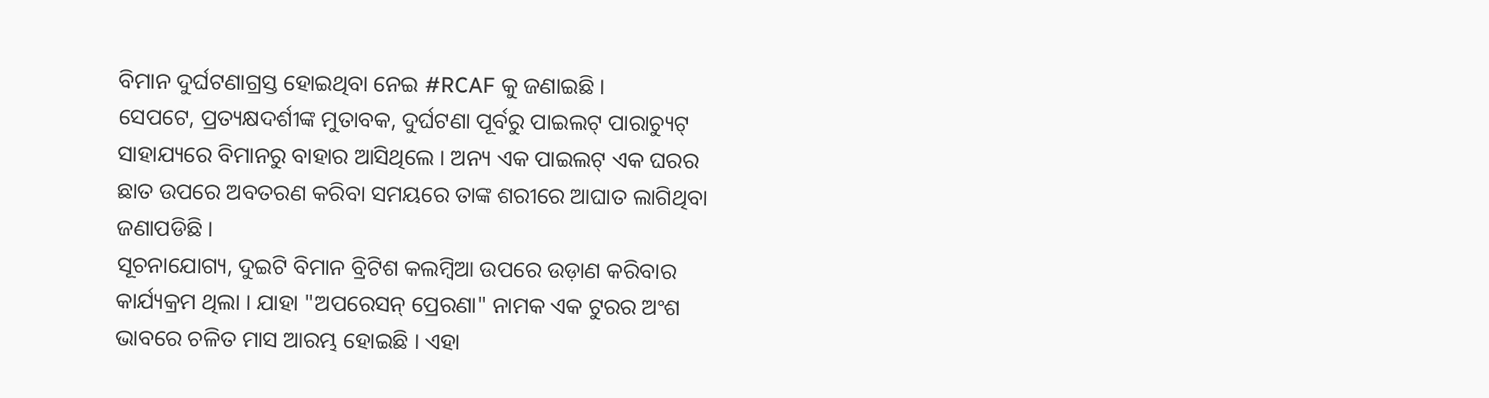ବିମାନ ଦୁର୍ଘଟଣାଗ୍ରସ୍ତ ହୋଇଥିବା ନେଇ #RCAF କୁ ଜଣାଇଛି ।
ସେପଟେ, ପ୍ରତ୍ୟକ୍ଷଦର୍ଶୀଙ୍କ ମୁତାବକ, ଦୁର୍ଘଟଣା ପୂର୍ବରୁ ପାଇଲଟ୍ ପାରାଚ୍ୟୁଟ୍ ସାହାଯ୍ୟରେ ବିମାନରୁ ବାହାର ଆସିଥିଲେ । ଅନ୍ୟ ଏକ ପାଇଲଟ୍ ଏକ ଘରର ଛାତ ଉପରେ ଅବତରଣ କରିବା ସମୟରେ ତାଙ୍କ ଶରୀରେ ଆଘାତ ଲାଗିଥିବା ଜଣାପଡିଛି ।
ସୂଚନାଯୋଗ୍ୟ, ଦୁଇଟି ବିମାନ ବ୍ରିଟିଶ କଲମ୍ବିଆ ଉପରେ ଉଡ଼ାଣ କରିବାର କାର୍ଯ୍ୟକ୍ରମ ଥିଲା । ଯାହା "ଅପରେସନ୍ ପ୍ରେରଣା" ନାମକ ଏକ ଟୁରର ଅଂଶ ଭାବରେ ଚଳିତ ମାସ ଆରମ୍ଭ ହୋଇଛି । ଏହା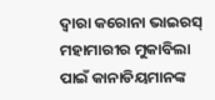ଦ୍ବାରା କରୋନା ଭାଇରସ୍ ମହାମାରୀର ମୁକାବିଲା ପାଇଁ କାନାଡିୟମାନଙ୍କ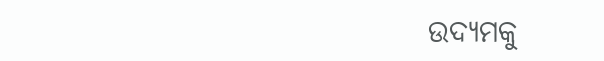ଉଦ୍ୟମକୁ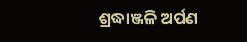ଶ୍ରଦ୍ଧାଞ୍ଜଳି ଅର୍ପଣ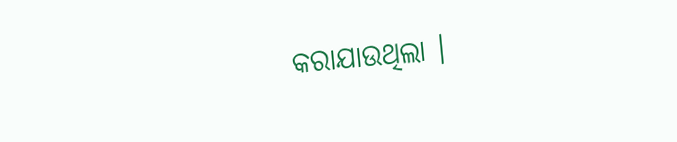କରାଯାଉଥିଲା ।